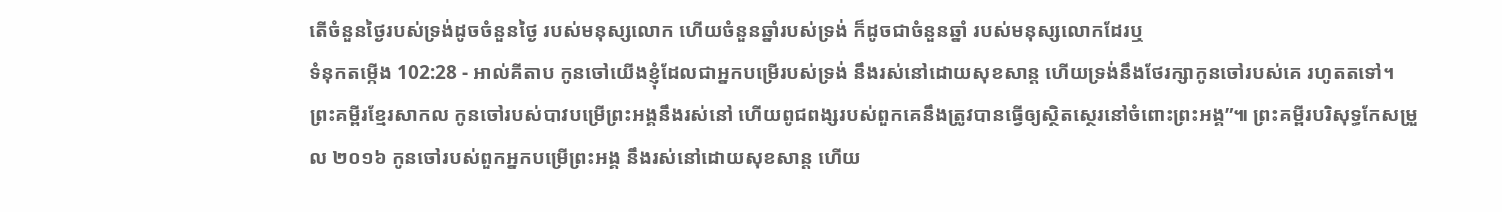តើចំនួនថ្ងៃរបស់ទ្រង់ដូចចំនួនថ្ងៃ របស់មនុស្សលោក ហើយចំនួនឆ្នាំរបស់ទ្រង់ ក៏ដូចជាចំនួនឆ្នាំ របស់មនុស្សលោកដែរឬ
ទំនុកតម្កើង 102:28 - អាល់គីតាប កូនចៅយើងខ្ញុំដែលជាអ្នកបម្រើរបស់ទ្រង់ នឹងរស់នៅដោយសុខសាន្ត ហើយទ្រង់នឹងថែរក្សាកូនចៅរបស់គេ រហូតតទៅ។ ព្រះគម្ពីរខ្មែរសាកល កូនចៅរបស់បាវបម្រើព្រះអង្គនឹងរស់នៅ ហើយពូជពង្សរបស់ពួកគេនឹងត្រូវបានធ្វើឲ្យស្ថិតស្ថេរនៅចំពោះព្រះអង្គ”៕ ព្រះគម្ពីរបរិសុទ្ធកែសម្រួល ២០១៦ កូនចៅរបស់ពួកអ្នកបម្រើព្រះអង្គ នឹងរស់នៅដោយសុខសាន្ត ហើយ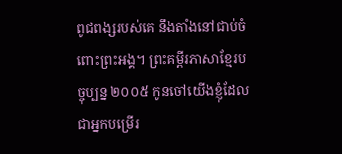ពូជពង្សរបស់គេ នឹងតាំងនៅជាប់ចំពោះព្រះអង្គ។ ព្រះគម្ពីរភាសាខ្មែរបច្ចុប្បន្ន ២០០៥ កូនចៅយើងខ្ញុំដែលជាអ្នកបម្រើរ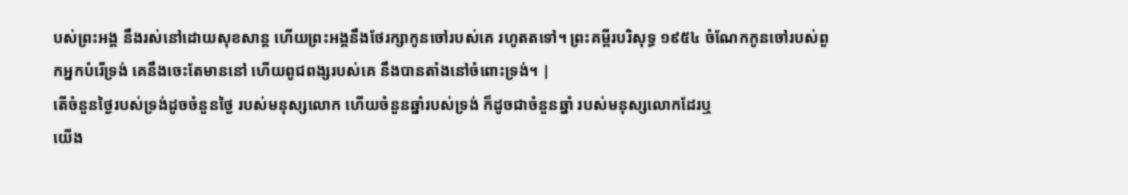បស់ព្រះអង្គ នឹងរស់នៅដោយសុខសាន្ត ហើយព្រះអង្គនឹងថែរក្សាកូនចៅរបស់គេ រហូតតទៅ។ ព្រះគម្ពីរបរិសុទ្ធ ១៩៥៤ ចំណែកកូនចៅរបស់ពួកអ្នកបំរើទ្រង់ គេនឹងចេះតែមាននៅ ហើយពូជពង្សរបស់គេ នឹងបានតាំងនៅចំពោះទ្រង់។ |
តើចំនួនថ្ងៃរបស់ទ្រង់ដូចចំនួនថ្ងៃ របស់មនុស្សលោក ហើយចំនួនឆ្នាំរបស់ទ្រង់ ក៏ដូចជាចំនួនឆ្នាំ របស់មនុស្សលោកដែរឬ
យើង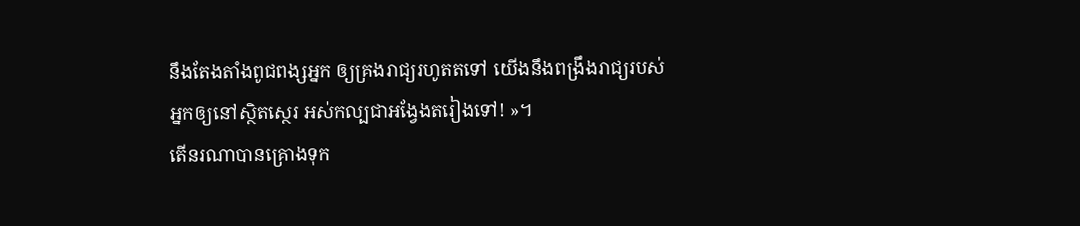នឹងតែងតាំងពូជពង្សអ្នក ឲ្យគ្រងរាជ្យរហូតតទៅ យើងនឹងពង្រឹងរាជ្យរបស់អ្នកឲ្យនៅស្ថិតស្ថេរ អស់កល្បជាអង្វែងតរៀងទៅ! »។
តើនរណាបានគ្រោងទុក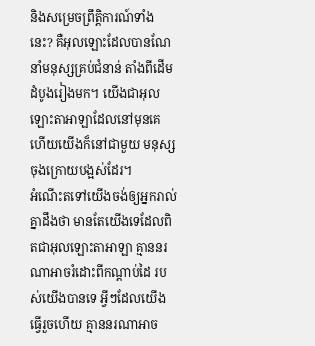និងសម្រេចព្រឹត្តិការណ៍ទាំងនេះ? គឺអុលឡោះដែលបានណែនាំមនុស្សគ្រប់ជំនាន់ តាំងពីដើមដំបូងរៀងមក។ យើងជាអុលឡោះតាអាឡាដែលនៅមុនគេ ហើយយើងក៏នៅជាមួយ មនុស្សចុងក្រោយបង្អស់ដែរ។
អំណើះតទៅយើងចង់ឲ្យអ្នករាល់គ្នាដឹងថា មានតែយើងទេដែលពិតជាអុលឡោះតាអាឡា គ្មាននរណាអាចរំដោះពីកណ្ដាប់ដៃ របស់យើងបានទេ អ្វីៗដែលយើងធ្វើរួចហើយ គ្មាននរណាអាច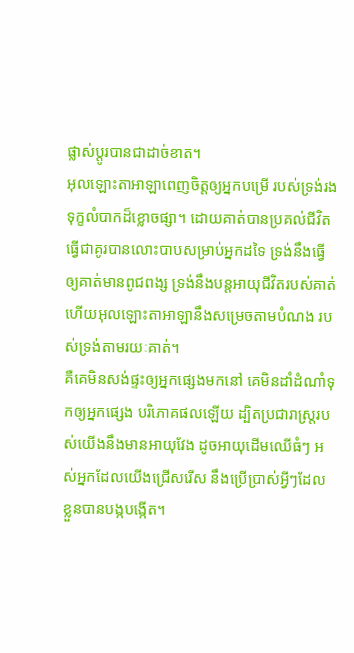ផ្លាស់ប្ដូរបានជាដាច់ខាត។
អុលឡោះតាអាឡាពេញចិត្តឲ្យអ្នកបម្រើ របស់ទ្រង់រងទុក្ខលំបាកដ៏ខ្លោចផ្សា។ ដោយគាត់បានប្រគល់ជីវិត ធ្វើជាគូរបានលោះបាបសម្រាប់អ្នកដទៃ ទ្រង់នឹងធ្វើឲ្យគាត់មានពូជពង្ស ទ្រង់នឹងបន្តអាយុជីវិតរបស់គាត់ ហើយអុលឡោះតាអាឡានឹងសម្រេចតាមបំណង របស់ទ្រង់តាមរយៈគាត់។
គឺគេមិនសង់ផ្ទះឲ្យអ្នកផ្សេងមកនៅ គេមិនដាំដំណាំទុកឲ្យអ្នកផ្សេង បរិភោគផលឡើយ ដ្បិតប្រជារាស្ត្ររបស់យើងនឹងមានអាយុវែង ដូចអាយុដើមឈើធំៗ អស់អ្នកដែលយើងជ្រើសរើស នឹងប្រើប្រាស់អ្វីៗដែលខ្លួនបានបង្កបង្កើត។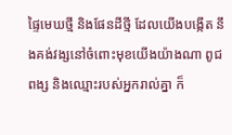ផ្ទៃមេឃថ្មី និងផែនដីថ្មី ដែលយើងបង្កើត នឹងគង់វង្សនៅចំពោះមុខយើងយ៉ាងណា ពូជពង្ស និងឈ្មោះរបស់អ្នករាល់គ្នា ក៏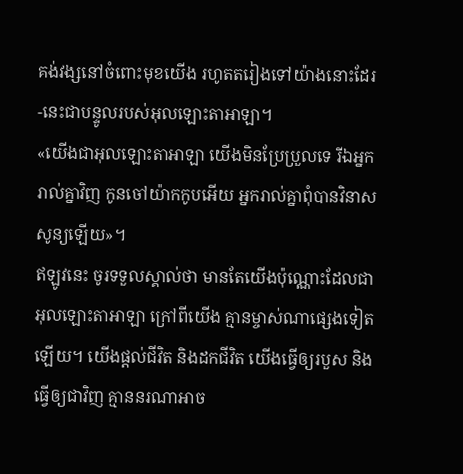គង់វង្សនៅចំពោះមុខយើង រហូតតរៀងទៅយ៉ាងនោះដែរ -នេះជាបន្ទូលរបស់អុលឡោះតាអាឡា។
«យើងជាអុលឡោះតាអាឡា យើងមិនប្រែប្រួលទេ រីឯអ្នករាល់គ្នាវិញ កូនចៅយ៉ាកកូបអើយ អ្នករាល់គ្នាពុំបានវិនាសសូន្យឡើយ»។
ឥឡូវនេះ ចូរទទួលស្គាល់ថា មានតែយើងប៉ុណ្ណោះដែលជាអុលឡោះតាអាឡា ក្រៅពីយើង គ្មានម្ចាស់ណាផ្សេងទៀតឡើយ។ យើងផ្តល់ជីវិត និងដកជីវិត យើងធ្វើឲ្យរបួស និងធ្វើឲ្យជាវិញ គ្មាននរណាអាច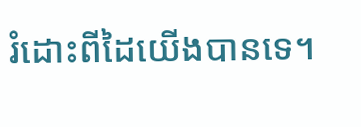រំដោះពីដៃយើងបានទេ។